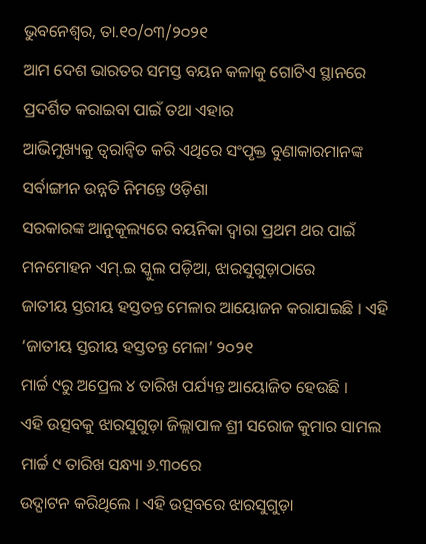ଭୁବନେଶ୍ୱର, ତା.୧୦/୦୩/୨୦୨୧
ଆମ ଦେଶ ଭାରତର ସମସ୍ତ ବୟନ କଳାକୁ ଗୋଟିଏ ସ୍ଥାନରେ ପ୍ରଦର୍ଶିତ କରାଇବା ପାଇଁ ତଥା ଏହାର
ଆଭିମୁଖ୍ୟକୁ ତ୍ୱରାନ୍ୱିତ କରି ଏଥିରେ ସଂପୃକ୍ତ ବୁଣାକାରମାନଙ୍କ ସର୍ବାଙ୍ଗୀନ ଉନ୍ନତି ନିମନ୍ତେ ଓଡ଼ିଶା
ସରକାରଙ୍କ ଆନୁକୂଲ୍ୟରେ ବୟନିକା ଦ୍ୱାରା ପ୍ରଥମ ଥର ପାଇଁ ମନମୋହନ ଏମ୍.ଇ ସ୍କୁଲ ପଡ଼ିଆ, ଝାରସୁଗୁଡ଼ାଠାରେ
ଜାତୀୟ ସ୍ତରୀୟ ହସ୍ତତନ୍ତ ମେଳାର ଆୟୋଜନ କରାଯାଇଛି । ଏହି ‘ଜାତୀୟ ସ୍ତରୀୟ ହସ୍ତତନ୍ତ ମେଳା’ ୨୦୨୧
ମାର୍ଚ୍ଚ ୯ରୁ ଅପ୍ରେଲ ୪ ତାରିଖ ପର୍ଯ୍ୟନ୍ତ ଆୟୋଜିତ ହେଉଛି ।
ଏହି ଉତ୍ସବକୁ ଝାରସୁଗୁଡ଼ା ଜିଲ୍ଲାପାଳ ଶ୍ରୀ ସରୋଜ କୁମାର ସାମଲ ମାର୍ଚ୍ଚ ୯ ତାରିଖ ସନ୍ଧ୍ୟା ୬.୩୦ରେ
ଉଦ୍ଘାଟନ କରିଥିଲେ । ଏହି ଉତ୍ସବରେ ଝାରସୁଗୁଡ଼ା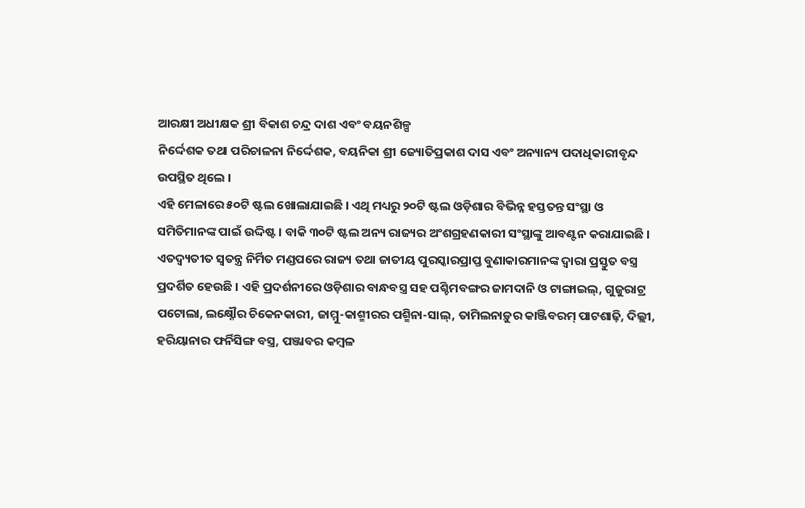ଆରକ୍ଷୀ ଅଧୀକ୍ଷକ ଶ୍ରୀ ବିକାଶ ଚନ୍ଦ୍ର ଦାଶ ଏବଂ ବୟନଶିଳ୍ପ
ନିର୍ଦ୍ଦେଶକ ତଥା ପରିଚାଳନା ନିର୍ଦ୍ଦେଶକ, ବୟନିକା ଶ୍ରୀ ଜ୍ୟୋତିପ୍ରକାଶ ଦାସ ଏବଂ ଅନ୍ୟାନ୍ୟ ପଦାଧିକାରୀବୃନ୍ଦ
ଉପସ୍ଥିତ ଥିଲେ ।
ଏହି ମେଳାରେ ୫୦ଟି ଷ୍ଟଲ ଖୋଲାଯାଇଛି । ଏଥି ମଧ୍ୟରୁ ୨୦ଟି ଷ୍ଟଲ ଓଡ଼ିଶାର ବିଭିନ୍ନ ହସ୍ତତନ୍ତ ସଂସ୍ଥା ଓ
ସମିତିମାନଙ୍କ ପାଇଁ ଉଦ୍ଦିଷ୍ଟ । ବାକି ୩୦ଟି ଷ୍ଟଲ ଅନ୍ୟ ରାଜ୍ୟର ଅଂଶଗ୍ରହଣକାରୀ ସଂସ୍ଥାଙ୍କୁ ଆବଣ୍ଟନ କରାଯାଇଛି ।
ଏତଦ୍ବ୍ୟତୀତ ସ୍ୱତନ୍ତ୍ର ନିର୍ମିତ ମଣ୍ଡପରେ ରାଜ୍ୟ ତଥା ଜାତୀୟ ପୁରସ୍କାରପ୍ରାପ୍ତ ବୁଣାକାରମାନଙ୍କ ଦ୍ୱାରା ପ୍ରସ୍ତୁତ ବସ୍ତ୍ର
ପ୍ରଦର୍ଶିତ ହେଉଛି । ଏହି ପ୍ରଦର୍ଶନୀରେ ଓଡ଼ିଶାର ବାନ୍ଧବସ୍ତ୍ର ସହ ପଶ୍ଚିମବଙ୍ଗର ଜାମଦାନି ଓ ଟାଙ୍ଗାଇଲ୍, ଗୁଜୁରାଟ୍ର
ପଟୋଲା, ଲକ୍ଷ୍ନୌର ଚିକେନକାରୀ, ଜାମ୍ମୁ-କାଶ୍ମୀରର ପଶ୍ମିନା-ସାଲ୍, ତାମିଲନାଡ଼ୁର କାଞ୍ଜିବରମ୍ ପାଟଶାଢ଼ି, ଦିଲ୍ଲୀ,
ହରିୟାନାର ଫର୍ନିସିଙ୍ଗ ବସ୍ତ୍ର, ପଞ୍ଜାବର କମ୍ବଳ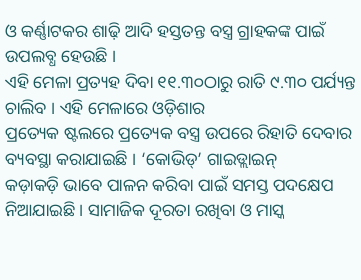ଓ କର୍ଣ୍ଣାଟକର ଶାଢ଼ି ଆଦି ହସ୍ତତନ୍ତ ବସ୍ତ୍ର ଗ୍ରାହକଙ୍କ ପାଇଁ
ଉପଲବ୍ଧ ହେଉଛି ।
ଏହି ମେଳା ପ୍ରତ୍ୟହ ଦିବା ୧୧.୩୦ଠାରୁ ରାତି ୯.୩୦ ପର୍ଯ୍ୟନ୍ତ ଚାଲିବ । ଏହି ମେଳାରେ ଓଡ଼ିଶାର
ପ୍ରତ୍ୟେକ ଷ୍ଟଲରେ ପ୍ରତ୍ୟେକ ବସ୍ତ୍ର ଉପରେ ରିହାତି ଦେବାର ବ୍ୟବସ୍ଥା କରାଯାଇଛି । ‘କୋଭିଡ୍’ ଗାଇଡ୍ଲାଇନ୍
କଡ଼ାକଡ଼ି ଭାବେ ପାଳନ କରିବା ପାଇଁ ସମସ୍ତ ପଦକ୍ଷେପ ନିଆଯାଇଛି । ସାମାଜିକ ଦୂରତା ରଖିବା ଓ ମାସ୍କ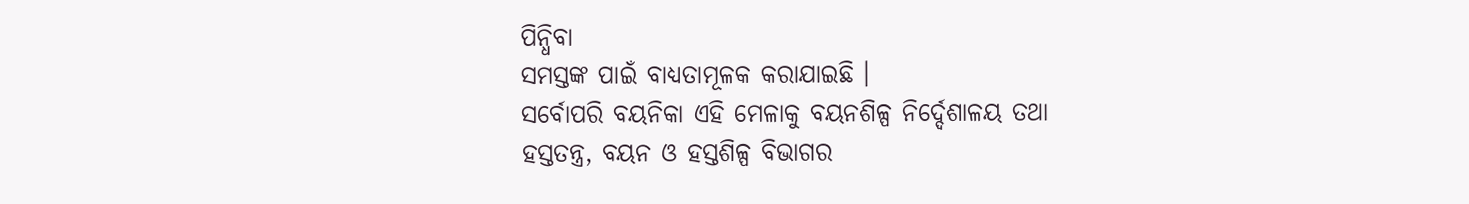ପିନ୍ଧିବା
ସମସ୍ତଙ୍କ ପାଇଁ ବାଧ୍ୟତାମୂଳକ କରାଯାଇଛି ।
ସର୍ବୋପରି ବୟନିକା ଏହି ମେଳାକୁ ବୟନଶିଳ୍ପ ନିର୍ଦ୍ଦେଶାଳୟ ତଥା ହସ୍ତତନ୍ତ୍ର, ବୟନ ଓ ହସ୍ତଶିଳ୍ପ ବିଭାଗର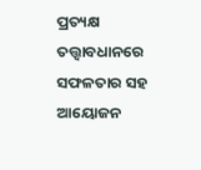ପ୍ରତ୍ୟକ୍ଷ ତତ୍ତ୍ୱାବଧାନରେ ସଫଳତାର ସହ ଆୟୋଜନ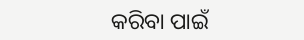କରିବା ପାଇଁ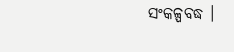ସଂକଳ୍ପବଦ୍ଧ ।